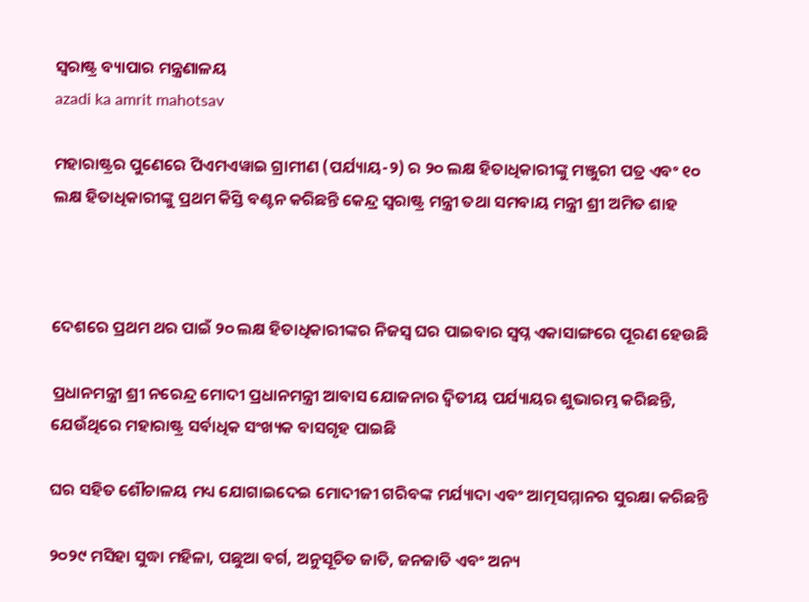ସ୍ଵରାଷ୍ଟ୍ର ବ୍ୟାପାର ମନ୍ତ୍ରଣାଳୟ
azadi ka amrit mahotsav

ମହାରାଷ୍ଟ୍ରର ପୁଣେରେ ପିଏମଏୱାଇ ଗ୍ରାମୀଣ (ପର୍ଯ୍ୟାୟ-୨) ର ୨୦ ଲକ୍ଷ ହିତାଧିକାରୀଙ୍କୁ ମଞ୍ଜୁରୀ ପତ୍ର ଏବଂ ୧୦ ଲକ୍ଷ ହିତାଧିକାରୀଙ୍କୁ ପ୍ରଥମ କିସ୍ତି ବଣ୍ଟନ କରିଛନ୍ତି କେନ୍ଦ୍ର ସ୍ୱରାଷ୍ଟ୍ର ମନ୍ତ୍ରୀ ତଥା ସମବାୟ ମନ୍ତ୍ରୀ ଶ୍ରୀ ଅମିତ ଶାହ



ଦେଶରେ ପ୍ରଥମ ଥର ପାଇଁ ୨୦ ଲକ୍ଷ ହିତାଧିକାରୀଙ୍କର ନିଜସ୍ୱ ଘର ପାଇବାର ସ୍ୱପ୍ନ ଏକାସାଙ୍ଗରେ ପୂରଣ ହେଉଛି

ପ୍ରଧାନମନ୍ତ୍ରୀ ଶ୍ରୀ ନରେନ୍ଦ୍ର ମୋଦୀ ପ୍ରଧାନମନ୍ତ୍ରୀ ଆବାସ ଯୋଜନାର ଦ୍ୱିତୀୟ ପର୍ଯ୍ୟାୟର ଶୁଭାରମ୍ଭ କରିଛନ୍ତି, ଯେଉଁଥିରେ ମହାରାଷ୍ଟ୍ର ସର୍ବାଧିକ ସଂଖ୍ୟକ ବାସଗୃହ ପାଇଛି

ଘର ସହିତ ଶୌଚାଳୟ ମଧ୍ୟ ଯୋଗାଇଦେଇ ମୋଦୀଜୀ ଗରିବଙ୍କ ମର୍ଯ୍ୟାଦା ଏବଂ ଆତ୍ମସମ୍ମାନର ସୁରକ୍ଷା କରିଛନ୍ତି

୨୦୨୯ ମସିହା ସୁଦ୍ଧା ମହିଳା, ପଛୁଆ ବର୍ଗ, ଅନୁସୂଚିତ ଜାତି, ଜନଜାତି ଏବଂ ଅନ୍ୟ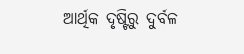ଆର୍ଥିକ ଦୃଷ୍ଟିରୁ ଦୁର୍ବଳ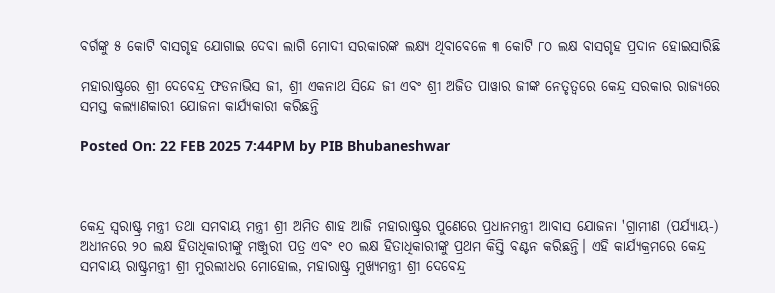ବର୍ଗଙ୍କୁ ୫ କୋଟି ବାସଗୃହ ଯୋଗାଇ ଦେବା ଲାଗି ମୋଦୀ ସରକାରଙ୍କ ଲକ୍ଷ୍ୟ ଥିବାବେଳେ ୩ କୋଟି ୮୦ ଲକ୍ଷ ବାସଗୃହ ପ୍ରଦାନ ହୋଇସାରିଛି

ମହାରାଷ୍ଟ୍ରରେ ଶ୍ରୀ ଦେବେନ୍ଦ୍ର ଫଡନାଭିସ ଜୀ, ଶ୍ରୀ ଏକନାଥ ସିନ୍ଦେ ଜୀ ଏବଂ ଶ୍ରୀ ଅଜିତ ପାୱାର ଜୀଙ୍କ ନେତୃତ୍ୱରେ କେନ୍ଦ୍ର ସରକାର ରାଜ୍ୟରେ ସମସ୍ତ କଲ୍ୟାଣକାରୀ ଯୋଜନା କାର୍ଯ୍ୟକାରୀ କରିଛନ୍ତି

Posted On: 22 FEB 2025 7:44PM by PIB Bhubaneshwar



କେନ୍ଦ୍ର ସ୍ୱରାଷ୍ଟ୍ର ମନ୍ତ୍ରୀ ତଥା ସମବାୟ ମନ୍ତ୍ରୀ ଶ୍ରୀ ଅମିତ ଶାହ ଆଜି ମହାରାଷ୍ଟ୍ରର ପୁଣେରେ ପ୍ରଧାନମନ୍ତ୍ରୀ ଆବାସ ଯୋଜନା 'ଗ୍ରାମୀଣ (ପର୍ଯ୍ୟାୟ-) ଅଧୀନରେ ୨୦ ଲକ୍ଷ ହିତାଧିକାରୀଙ୍କୁ ମଞ୍ଜୁରୀ ପତ୍ର ଏବଂ ୧୦ ଲକ୍ଷ ହିତାଧିକାରୀଙ୍କୁ ପ୍ରଥମ କିସ୍ତି ବଣ୍ଟନ କରିଛନ୍ତି। ଏହି କାର୍ଯ୍ୟକ୍ରମରେ କେନ୍ଦ୍ର ସମବାୟ ରାଷ୍ଟ୍ରମନ୍ତ୍ରୀ ଶ୍ରୀ ମୁରଲୀଧର ମୋହୋଲ, ମହାରାଷ୍ଟ୍ର ମୁଖ୍ୟମନ୍ତ୍ରୀ ଶ୍ରୀ ଦେବେନ୍ଦ୍ର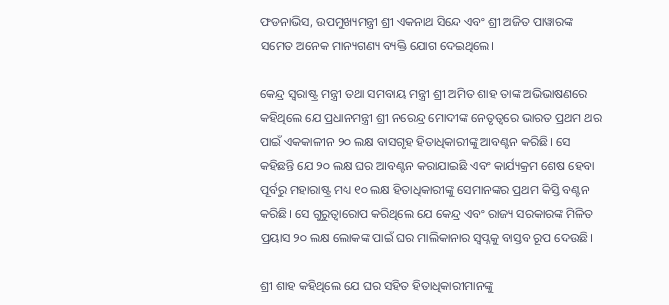ଫଡନାଭିସ, ଉପମୁଖ୍ୟମନ୍ତ୍ରୀ ଶ୍ରୀ ଏକନାଥ ସିନ୍ଦେ ଏବଂ ଶ୍ରୀ ଅଜିତ ପାୱାରଙ୍କ ସମେତ ଅନେକ ମାନ୍ୟଗଣ୍ୟ ବ୍ୟକ୍ତି ଯୋଗ ଦେଇଥିଲେ।

କେନ୍ଦ୍ର ସ୍ୱରାଷ୍ଟ୍ର ମନ୍ତ୍ରୀ ତଥା ସମବାୟ ମନ୍ତ୍ରୀ ଶ୍ରୀ ଅମିତ ଶାହ ତାଙ୍କ ଅଭିଭାଷଣରେ କହିଥିଲେ ଯେ ପ୍ରଧାନମନ୍ତ୍ରୀ ଶ୍ରୀ ନରେନ୍ଦ୍ର ମୋଦୀଙ୍କ ନେତୃତ୍ୱରେ ଭାରତ ପ୍ରଥମ ଥର ପାଇଁ ଏକକାଳୀନ ୨୦ ଲକ୍ଷ ବାସଗୃହ ହିତାଧିକାରୀଙ୍କୁ ଆବଣ୍ଟନ କରିଛି। ସେ କହିଛନ୍ତି ଯେ ୨୦ ଲକ୍ଷ ଘର ଆବଣ୍ଟନ କରାଯାଇଛି ଏବଂ କାର୍ଯ୍ୟକ୍ରମ ଶେଷ ହେବା ପୂର୍ବରୁ ମହାରାଷ୍ଟ୍ର ମଧ୍ୟ ୧୦ ଲକ୍ଷ ହିତାଧିକାରୀଙ୍କୁ ସେମାନଙ୍କର ପ୍ରଥମ କିସ୍ତି ବଣ୍ଟନ କରିଛି। ସେ ଗୁରୁତ୍ୱାରୋପ କରିଥିଲେ ଯେ କେନ୍ଦ୍ର ଏବଂ ରାଜ୍ୟ ସରକାରଙ୍କ ମିଳିତ ପ୍ରୟାସ ୨୦ ଲକ୍ଷ ଲୋକଙ୍କ ପାଇଁ ଘର ମାଲିକାନାର ସ୍ୱପ୍ନକୁ ବାସ୍ତବ ରୂପ ଦେଉଛି।

ଶ୍ରୀ ଶାହ କହିଥିଲେ ଯେ ଘର ସହିତ ହିତାଧିକାରୀମାନଙ୍କୁ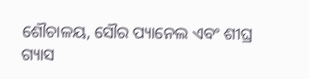ଶୌଚାଳୟ, ସୌର ପ୍ୟାନେଲ ଏବଂ ଶୀଘ୍ର ଗ୍ୟାସ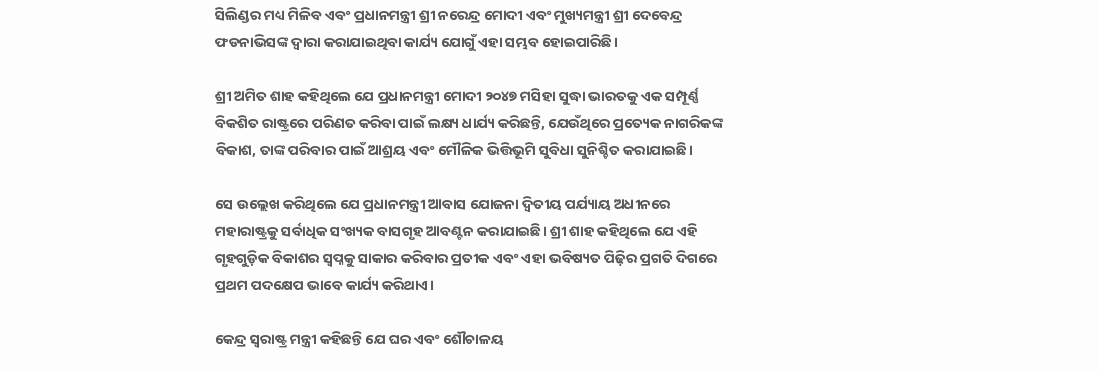ସିଲିଣ୍ଡର ମଧ୍ୟ ମିଳିବ ଏବଂ ପ୍ରଧାନମନ୍ତ୍ରୀ ଶ୍ରୀ ନରେନ୍ଦ୍ର ମୋଦୀ ଏବଂ ମୁଖ୍ୟମନ୍ତ୍ରୀ ଶ୍ରୀ ଦେବେନ୍ଦ୍ର ଫଡନାଭିସଙ୍କ ଦ୍ୱାରା କରାଯାଇଥିବା କାର୍ଯ୍ୟ ଯୋଗୁଁ ଏହା ସମ୍ଭବ ହୋଇପାରିଛି।

ଶ୍ରୀ ଅମିତ ଶାହ କହିଥିଲେ ଯେ ପ୍ରଧାନମନ୍ତ୍ରୀ ମୋଦୀ ୨୦୪୭ ମସିହା ସୁଦ୍ଧା ଭାରତକୁ ଏକ ସମ୍ପୂର୍ଣ୍ଣ ବିକଶିତ ରାଷ୍ଟ୍ରରେ ପରିଣତ କରିବା ପାଇଁ ଲକ୍ଷ୍ୟ ଧାର୍ଯ୍ୟ କରିଛନ୍ତି, ଯେଉଁଥିରେ ପ୍ରତ୍ୟେକ ନାଗରିକଙ୍କ ବିକାଶ, ତାଙ୍କ ପରିବାର ପାଇଁ ଆଶ୍ରୟ ଏବଂ ମୌଳିକ ଭିତ୍ତିଭୂମି ସୁବିଧା ସୁନିଶ୍ଚିତ କରାଯାଇଛି।

ସେ ଉଲ୍ଲେଖ କରିଥିଲେ ଯେ ପ୍ରଧାନମନ୍ତ୍ରୀ ଆବାସ ଯୋଜନା ଦ୍ବିତୀୟ ପର୍ଯ୍ୟାୟ ଅଧୀନରେ ମହାରାଷ୍ଟ୍ରକୁ ସର୍ବାଧିକ ସଂଖ୍ୟକ ବାସଗୃହ ଆବଣ୍ଟନ କରାଯାଇଛି। ଶ୍ରୀ ଶାହ କହିଥିଲେ ଯେ ଏହି ଗୃହଗୁଡ଼ିକ ବିକାଶର ସ୍ୱପ୍ନକୁ ସାକାର କରିବାର ପ୍ରତୀକ ଏବଂ ଏହା ଭବିଷ୍ୟତ ପିଢ଼ିର ପ୍ରଗତି ଦିଗରେ ପ୍ରଥମ ପଦକ୍ଷେପ ଭାବେ କାର୍ଯ୍ୟ କରିଥାଏ।

କେନ୍ଦ୍ର ସ୍ୱରାଷ୍ଟ୍ର ମନ୍ତ୍ରୀ କହିଛନ୍ତି ଯେ ଘର ଏବଂ ଶୌଚାଳୟ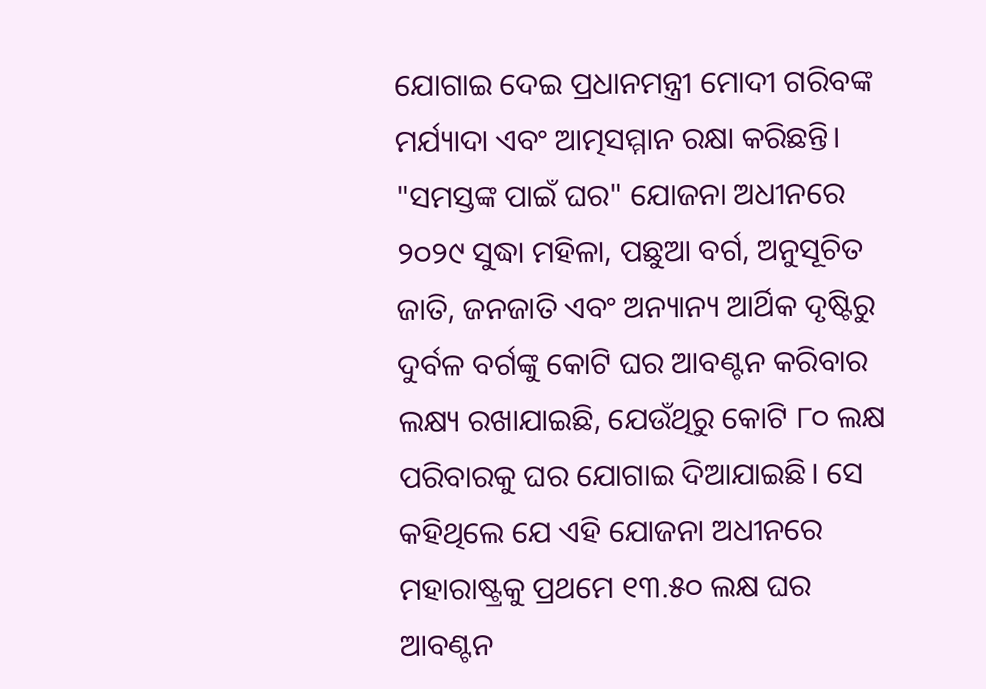ଯୋଗାଇ ଦେଇ ପ୍ରଧାନମନ୍ତ୍ରୀ ମୋଦୀ ଗରିବଙ୍କ ମର୍ଯ୍ୟାଦା ଏବଂ ଆତ୍ମସମ୍ମାନ ରକ୍ଷା କରିଛନ୍ତି। "ସମସ୍ତଙ୍କ ପାଇଁ ଘର" ଯୋଜନା ଅଧୀନରେ ୨୦୨୯ ସୁଦ୍ଧା ମହିଳା, ପଛୁଆ ବର୍ଗ, ଅନୁସୂଚିତ ଜାତି, ଜନଜାତି ଏବଂ ଅନ୍ୟାନ୍ୟ ଆର୍ଥିକ ଦୃଷ୍ଟିରୁ ଦୁର୍ବଳ ବର୍ଗଙ୍କୁ କୋଟି ଘର ଆବଣ୍ଟନ କରିବାର ଲକ୍ଷ୍ୟ ରଖାଯାଇଛି, ଯେଉଁଥିରୁ କୋଟି ୮୦ ଲକ୍ଷ ପରିବାରକୁ ଘର ଯୋଗାଇ ଦିଆଯାଇଛି। ସେ କହିଥିଲେ ଯେ ଏହି ଯୋଜନା ଅଧୀନରେ ମହାରାଷ୍ଟ୍ରକୁ ପ୍ରଥମେ ୧୩.୫୦ ଲକ୍ଷ ଘର ଆବଣ୍ଟନ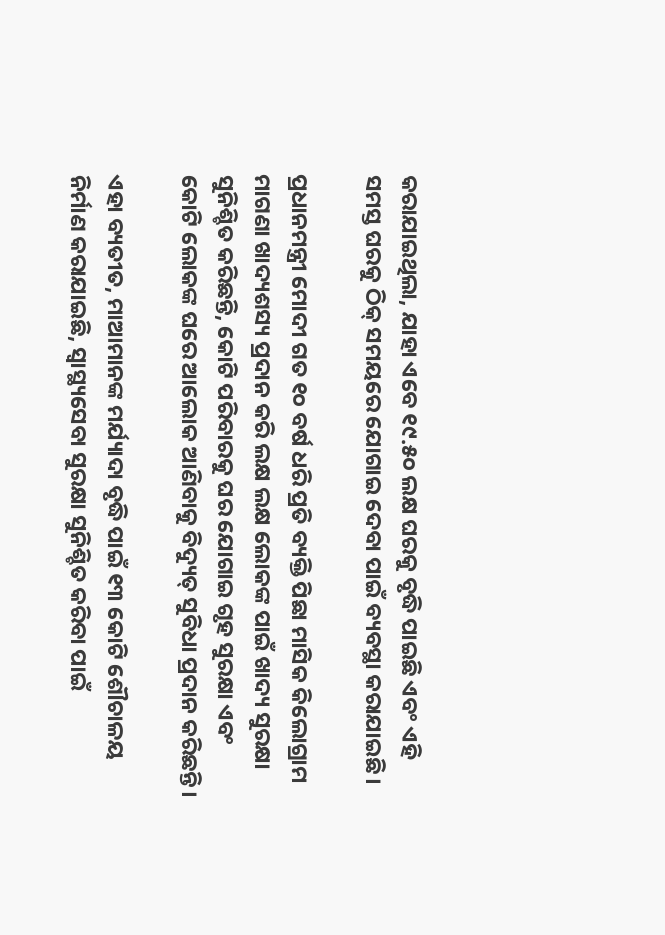କରାଯାଇଥିଲା, ଯାହା ଏବେ ୧୯.୫୦ ଲକ୍ଷ ଘରକୁ ବୃଦ୍ଧି ପାଇଛି ଏବଂ ଏହି ସମସ୍ତ ଘରକୁ ଠିକ୍ ସମୟରେ ଯୋଗାଇ ଦେବା ପାଇଁ ବ୍ୟବସ୍ଥା କରାଯାଇଛି।

ପ୍ରଧାନମନ୍ତ୍ରୀ ମୋଦୀ ଗତ ୧୦ ବର୍ଷ ଧରି ପ୍ରତି ବ୍ୟକ୍ତି ପିଛା ମାସିକ କିଲୋଗ୍ରାମ ମାଗଣା ଖାଦ୍ୟଶସ୍ୟ ପ୍ରଦାନ କରି ଲକ୍ଷ ଲକ୍ଷ ଲୋକଙ୍କ ପାଇଁ ଖାଦ୍ୟ ସୁରକ୍ଷା ସୁନିଶ୍ଚିତ କରିଛନ୍ତି, କୋଟି ପରିବାରକୁ ଘର ଯୋଗାଇ ଗୃହ ସୁରକ୍ଷା ଏବଂ କୋଟି ଲୋକଙ୍କ ଘରେ ଆଲୋକ ଆଣିବାକୁ ବିଦ୍ୟୁତ୍ ସୁବିଧା ପ୍ରଦାନ କରିଛନ୍ତି।

ଏହା ବ୍ୟତୀତ, ମାଆମାନଙ୍କ ମର୍ଯ୍ୟାଦା ବୃଦ୍ଧି ପାଇଁ ୧୩ କୋଟି ଶୌଚାଳୟ ନିର୍ମାଣ କରାଯାଇଛି, ସ୍ୱାସ୍ଥ୍ୟସେବା ସୁରକ୍ଷା ସୁନିଶ୍ଚିତ କରିବା ପାଇଁ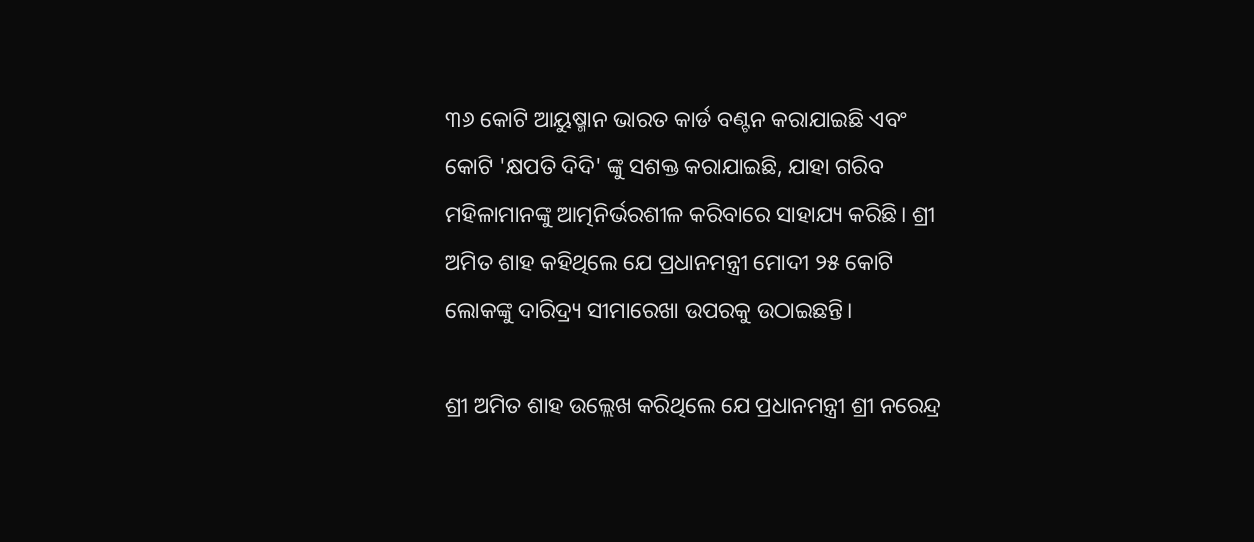୩୬ କୋଟି ଆୟୁଷ୍ମାନ ଭାରତ କାର୍ଡ ବଣ୍ଟନ କରାଯାଇଛି ଏବଂ କୋଟି 'କ୍ଷପତି ଦିଦି' ଙ୍କୁ ସଶକ୍ତ କରାଯାଇଛି, ଯାହା ଗରିବ ମହିଳାମାନଙ୍କୁ ଆତ୍ମନିର୍ଭରଶୀଳ କରିବାରେ ସାହାଯ୍ୟ କରିଛି। ଶ୍ରୀ ଅମିତ ଶାହ କହିଥିଲେ ଯେ ପ୍ରଧାନମନ୍ତ୍ରୀ ମୋଦୀ ୨୫ କୋଟି ଲୋକଙ୍କୁ ଦାରିଦ୍ର୍ୟ ସୀମାରେଖା ଉପରକୁ ଉଠାଇଛନ୍ତି।

ଶ୍ରୀ ଅମିତ ଶାହ ଉଲ୍ଲେଖ କରିଥିଲେ ଯେ ପ୍ରଧାନମନ୍ତ୍ରୀ ଶ୍ରୀ ନରେନ୍ଦ୍ର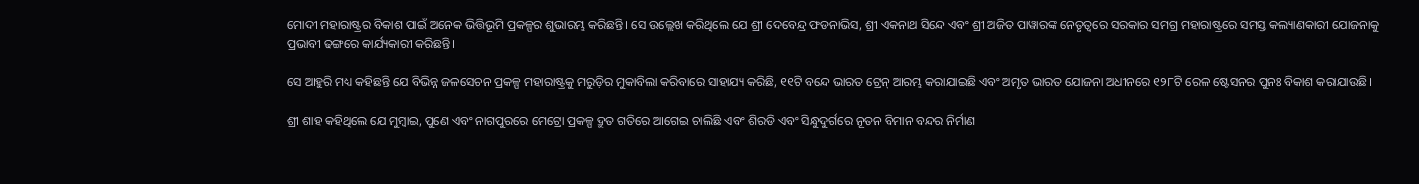ମୋଦୀ ମହାରାଷ୍ଟ୍ରର ବିକାଶ ପାଇଁ ଅନେକ ଭିତ୍ତିଭୂମି ପ୍ରକଳ୍ପର ଶୁଭାରମ୍ଭ କରିଛନ୍ତି। ସେ ଉଲ୍ଲେଖ କରିଥିଲେ ଯେ ଶ୍ରୀ ଦେବେନ୍ଦ୍ର ଫଡନାଭିସ, ଶ୍ରୀ ଏକନାଥ ସିନ୍ଦେ ଏବଂ ଶ୍ରୀ ଅଜିତ ପାୱାରଙ୍କ ନେତୃତ୍ୱରେ ସରକାର ସମଗ୍ର ମହାରାଷ୍ଟ୍ରରେ ସମସ୍ତ କଲ୍ୟାଣକାରୀ ଯୋଜନାକୁ ପ୍ରଭାବୀ ଢଙ୍ଗରେ କାର୍ଯ୍ୟକାରୀ କରିଛନ୍ତି।

ସେ ଆହୁରି ମଧ୍ୟ କହିଛନ୍ତି ଯେ ବିଭିନ୍ନ ଜଳସେଚନ ପ୍ରକଳ୍ପ ମହାରାଷ୍ଟ୍ରକୁ ମରୁଡ଼ିର ମୁକାବିଲା କରିବାରେ ସାହାଯ୍ୟ କରିଛି, ୧୧ଟି ବନ୍ଦେ ଭାରତ ଟ୍ରେନ୍ ଆରମ୍ଭ କରାଯାଇଛି ଏବଂ ଅମୃତ ଭାରତ ଯୋଜନା ଅଧୀନରେ ୧୨୮ଟି ରେଳ ଷ୍ଟେସନର ପୁନଃ ବିକାଶ କରାଯାଉଛି।

ଶ୍ରୀ ଶାହ କହିଥିଲେ ଯେ ମୁମ୍ବାଇ, ପୁଣେ ଏବଂ ନାଗପୁରରେ ମେଟ୍ରୋ ପ୍ରକଳ୍ପ ଦ୍ରୁତ ଗତିରେ ଆଗେଇ ଚାଲିଛି ଏବଂ ଶିରଡି ଏବଂ ସିନ୍ଧୁଦୁର୍ଗରେ ନୂତନ ବିମାନ ବନ୍ଦର ନିର୍ମାଣ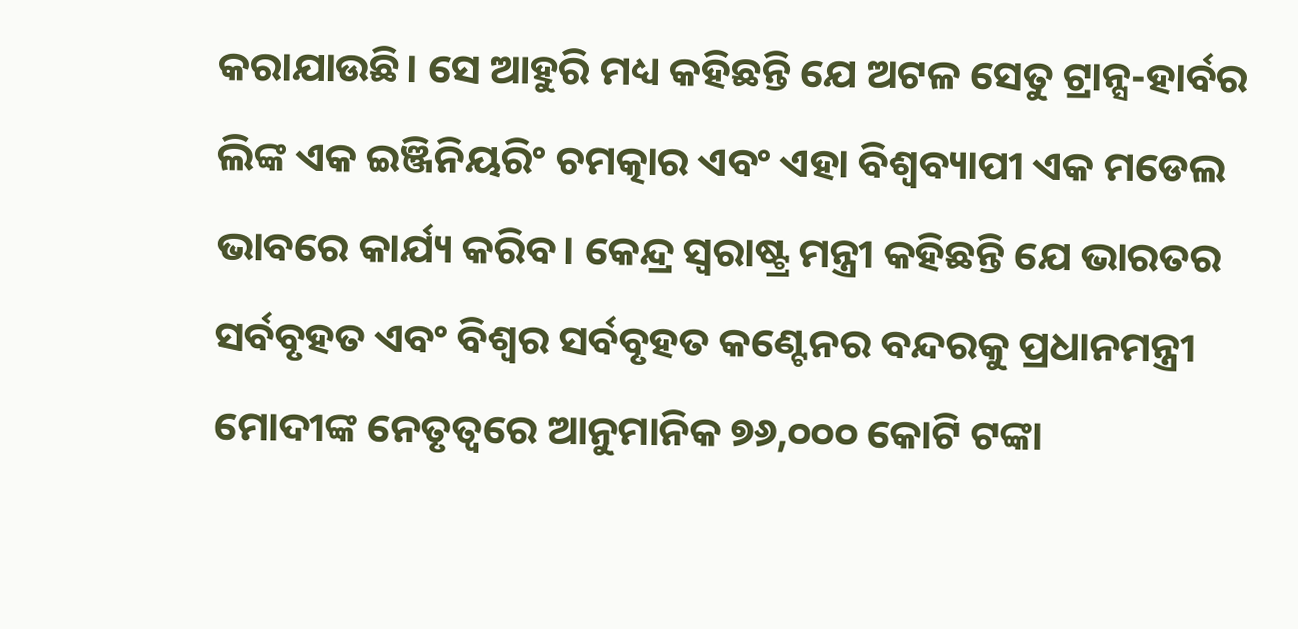କରାଯାଉଛି। ସେ ଆହୁରି ମଧ୍ୟ କହିଛନ୍ତି ଯେ ଅଟଳ ସେତୁ ଟ୍ରାନ୍ସ-ହାର୍ବର ଲିଙ୍କ ଏକ ଇଞ୍ଜିନିୟରିଂ ଚମତ୍କାର ଏବଂ ଏହା ବିଶ୍ୱବ୍ୟାପୀ ଏକ ମଡେଲ ଭାବରେ କାର୍ଯ୍ୟ କରିବ। କେନ୍ଦ୍ର ସ୍ୱରାଷ୍ଟ୍ର ମନ୍ତ୍ରୀ କହିଛନ୍ତି ଯେ ଭାରତର ସର୍ବବୃହତ ଏବଂ ବିଶ୍ୱର ସର୍ବବୃହତ କଣ୍ଟେନର ବନ୍ଦରକୁ ପ୍ରଧାନମନ୍ତ୍ରୀ ମୋଦୀଙ୍କ ନେତୃତ୍ୱରେ ଆନୁମାନିକ ୭୬,୦୦୦ କୋଟି ଟଙ୍କା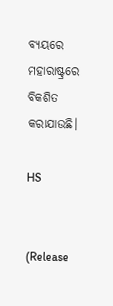ବ୍ୟୟରେ ମହାରାଷ୍ଟ୍ରରେ ବିକଶିତ କରାଯାଉଛି।

HS


(Release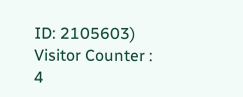ID: 2105603) Visitor Counter : 4